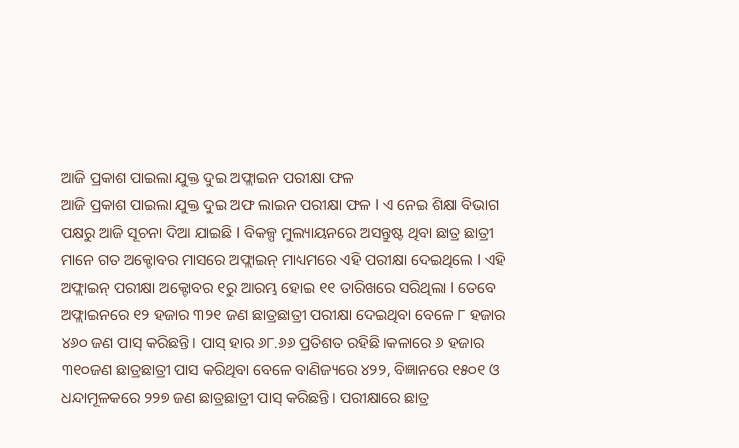ଆଜି ପ୍ରକାଶ ପାଇଲା ଯୁକ୍ତ ଦୁଇ ଅଫ୍ଲାଇନ ପରୀକ୍ଷା ଫଳ
ଆଜି ପ୍ରକାଶ ପାଇଲା ଯୁକ୍ତ ଦୁଇ ଅଫ ଲାଇନ ପରୀକ୍ଷା ଫଳ I ଏ ନେଇ ଶିକ୍ଷା ବିଭାଗ ପକ୍ଷରୁ ଆଜି ସୂଚନା ଦିଆ ଯାଇଛି I ବିକଳ୍ପ ମୁଲ୍ୟାୟନରେ ଅସନ୍ତୁଷ୍ଟ ଥିବା ଛାତ୍ର ଛାତ୍ରୀ ମାନେ ଗତ ଅକ୍ଟୋବର ମାସରେ ଅଫ୍ଲାଇନ୍ ମାଧ୍ୟମରେ ଏହି ପରୀକ୍ଷା ଦେଇଥିଲେ I ଏହି ଅଫ୍ଲାଇନ୍ ପରୀକ୍ଷା ଅକ୍ଟୋବର ୧ରୁ ଆରମ୍ଭ ହୋଇ ୧୧ ତାରିଖରେ ସରିଥିଲା I ତେବେ ଅଫ୍ଲାଇନରେ ୧୨ ହଜାର ୩୨୧ ଜଣ ଛାତ୍ରଛାତ୍ରୀ ପରୀକ୍ଷା ଦେଇଥିବା ବେଳେ ୮ ହଜାର ୪୬୦ ଜଣ ପାସ୍ କରିଛନ୍ତି। ପାସ୍ ହାର ୬୮.୬୬ ପ୍ରତିଶତ ରହିଛି।କଳାରେ ୬ ହଜାର ୩୧୦ଜଣ ଛାତ୍ରଛାତ୍ରୀ ପାସ କରିଥିବା ବେଳେ ବାଣିଜ୍ୟରେ ୪୨୨, ବିଜ୍ଞାନରେ ୧୫୦୧ ଓ ଧନ୍ଦାମୂଳକରେ ୨୨୭ ଜଣ ଛାତ୍ରଛାତ୍ରୀ ପାସ୍ କରିଛନ୍ତି। ପରୀକ୍ଷାରେ ଛାତ୍ର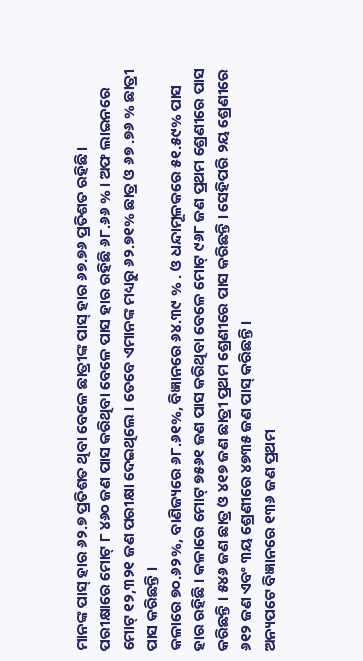ମାନଙ୍କ ପାସ୍ ହାର ୬୨.୭ ପ୍ରତିଶତ ଥିବା ବେଳେ ଛାତ୍ରୀଙ୍କ ପାସ୍ ହାର ୬୭.୭୬ ପ୍ରତିଶତ ରହିଛି।
ପରୀକ୍ଷାରେ ମୋଟ୍ ୮ ୪୬୦ ଜଣ ପାସ କରିଥିବା ବେଳେ ପାସ ହାର ରହିଛି ୬୮.୬୬ % । ଅଫ ଲାଇନରେ ମୋଟ୍ ୧୨,୩୨୧ ଜଣ ପରୀକ୍ଷା ଦେଇଥିଲେ । ତେବେ ଏମାନଙ୍କ ମଧ୍ୟରୁ ୬୨.୭୧% ଛାତ୍ର ଓ ୬୭ .୭୬ % ଛାତ୍ରୀ ପାସ କରିଛନ୍ତି ।
କଳାରେ ୭୦.୬୨%, ବାଣିଜ୍ୟରେ ୬୮.୬୧%, ବିଜ୍ଞାନରେ ୬୪.୩୯ % . ଓ ଧନ୍ଦାମୂଳକରେ ୫୧.୫୯% ପାସ ହାର ରହିଛି । କଳାରେ ମୋଟ୍ ୭୫୬୧ ଜଣ ପାସ କରିଥିବା ବେଳେ ମୋଟ୍ ୯୬୮ ଜଣ ପ୍ରଥମ ଶ୍ରେଣୀରେ ପାସ କରିଛନ୍ତି । ୫୪୬ ଜଣ ଛାତ୍ର ଓ ୪୧୭ ଜଣ ଛାତ୍ରୀ ପ୍ରଥମ ଶ୍ରେଣୀରେ ପାସ କରିଛନ୍ତି । ସେହିପରି ୨ୟ ଶ୍ରେଣୀରେ ୬୧୨ ଜଣ ଏବଂ ୩ୟ ଶ୍ରେଣୀରେ ୪୭୩୫ ଜଣ ପାସ୍ କରିଛନ୍ତି ।
ଅନ୍ୟପଟେ ବିଜ୍ଞାନରେ ୧୩୬ ଜଣ ପ୍ରଥମ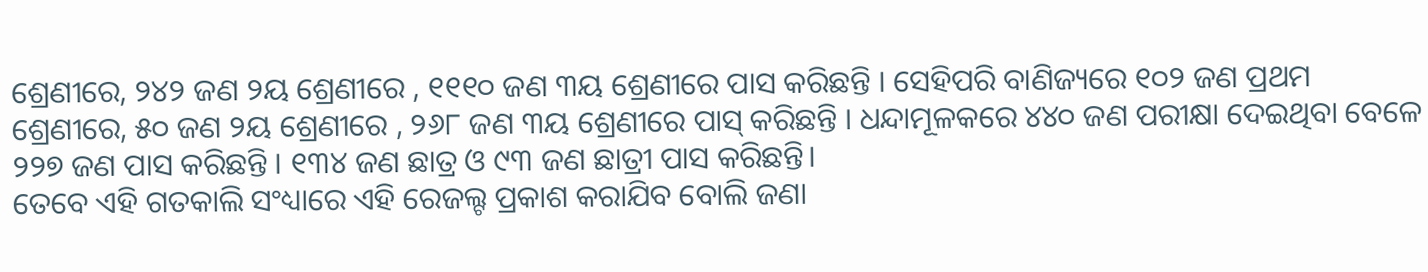ଶ୍ରେଣୀରେ, ୨୪୨ ଜଣ ୨ୟ ଶ୍ରେଣୀରେ , ୧୧୧୦ ଜଣ ୩ୟ ଶ୍ରେଣୀରେ ପାସ କରିଛନ୍ତି । ସେହିପରି ବାଣିଜ୍ୟରେ ୧୦୨ ଜଣ ପ୍ରଥମ ଶ୍ରେଣୀରେ, ୫୦ ଜଣ ୨ୟ ଶ୍ରେଣୀରେ , ୨୬୮ ଜଣ ୩ୟ ଶ୍ରେଣୀରେ ପାସ୍ କରିଛନ୍ତି । ଧନ୍ଦାମୂଳକରେ ୪୪୦ ଜଣ ପରୀକ୍ଷା ଦେଇଥିବା ବେଳେ ୨୨୭ ଜଣ ପାସ କରିଛନ୍ତି । ୧୩୪ ଜଣ ଛାତ୍ର ଓ ୯୩ ଜଣ ଛାତ୍ରୀ ପାସ କରିଛନ୍ତି।
ତେବେ ଏହି ଗତକାଲି ସଂଧ୍ୟାରେ ଏହି ରେଜଲ୍ଟ ପ୍ରକାଶ କରାଯିବ ବୋଲି ଜଣା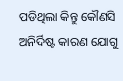ପଡିଥିଲା କିନ୍ତୁ କୌଣସି ଅନିର୍ଦିଷ୍ଟ କାରଣ ଯୋଗୁ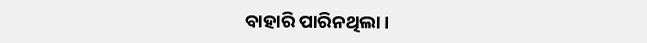ବାହାରି ପାରିନଥିଲା।